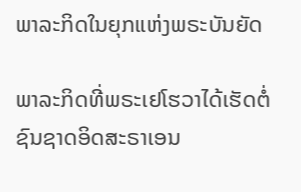ພາລະກິດໃນຍຸກແຫ່ງພຣະບັນຍັດ

ພາລະກິດທີ່ພຣະເຢໂຮວາໄດ້ເຮັດຕໍ່ຊົນຊາດອິດສະຣາເອນ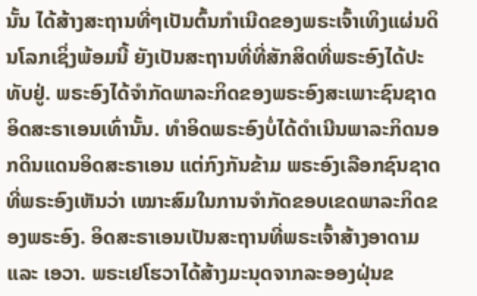ນັ້ນ ໄດ້ສ້າງສະຖານທີ່ໆເປັນຕົ້ນກຳເນີດຂອງພຣະເຈົ້າເທິງແຜ່ນດິນໂລກເຊິ່ງພ້ອມນີ້ ຍັງເປັນສະຖານທີ່ທີ່ສັກສິດທີ່ພຣະອົງໄດ້ປະທັບຢູ່. ພຣະອົງໄດ້ຈໍາກັດພາລະກິດຂອງພຣະອົງສະເພາະຊົນຊາດອິດສະຣາເອນເທົ່ານັ້ນ. ທໍາອິດພຣະອົງບໍ່ໄດ້ດໍາເນີນພາລະກິດນອກດິນແດນອິດສະຣາເອນ ແຕ່ກົງກັນຂ້າມ ພຣະອົງເລືອກຊົນຊາດທີ່ພຣະອົງເຫັນວ່າ ເໝາະສົມໃນການຈໍາກັດຂອບເຂດພາລະກິດຂອງພຣະອົງ. ອິດສະຣາເອນເປັນສະຖານທີ່ພຣະເຈົ້າສ້າງອາດາມ ແລະ ເອວາ. ພຣະເຢໂຮວາໄດ້ສ້າງມະນຸດຈາກລະອອງຝຸ່ນຂ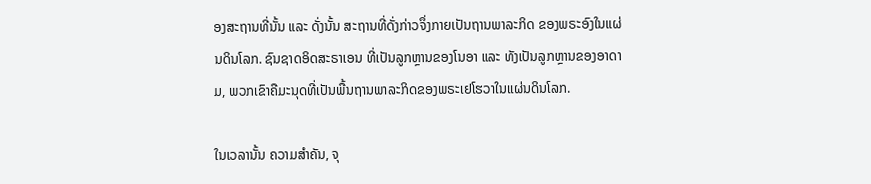ອງສະຖານທີ່ນັ້ນ ແລະ ດັ່ງນັ້ນ ສະຖານທີ່ດັ່ງກ່າວຈຶ່ງກາຍເປັນຖານພາລະກິດ ຂອງພຣະອົງໃນແຜ່ນດິນໂລກ. ຊົນຊາດອິດສະຣາເອນ ທີ່ເປັນລູກຫຼານຂອງໂນອາ ແລະ ທັງເປັນລູກຫຼານຂອງອາດາມ, ພວກເຂົາຄືມະນຸດທີ່ເປັນພື້ນຖານພາລະກິດຂອງພຣະເຢໂຮວາໃນແຜ່ນດິນໂລກ.

ໃນເວລານັ້ນ ຄວາມສໍາຄັນ, ຈຸ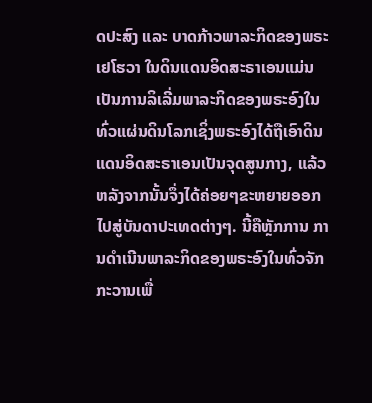ດປະສົງ ແລະ ບາດກ້າວພາລະກິດຂອງພຣະເຢໂຮວາ ໃນດິນແດນອິດສະຣາເອນແມ່ນເປັນການລິເລີ່ມພາລະກິດຂອງພຣະອົງໃນທົ່ວແຜ່ນດິນໂລກເຊິ່ງພຣະອົງໄດ້ຖືເອົາດິນແດນອິດສະຣາເອນເປັນຈຸດສູນກາງ, ແລ້ວຫລັງຈາກນັ້ນຈຶ່ງໄດ້ຄ່ອຍໆຂະຫຍາຍອອກໄປສູ່ບັນດາປະເທດຕ່າງໆ. ນີ້ຄືຫຼັກການ ການດໍາເນີນພາລະກິດຂອງພຣະອົງໃນທົ່ວຈັກກະວານເພື່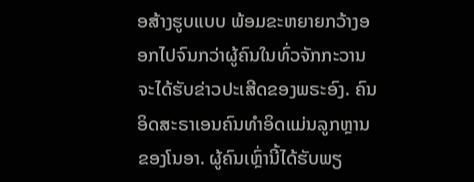ອສ້າງຮູບແບບ ພ້ອມຂະຫຍາຍກວ້າງອອກໄປຈົນກວ່າຜູ້ຄົນໃນທົ່ວຈັກກະວານຈະໄດ້ຮັບຂ່າວປະເສີດຂອງພຣະອົງ. ຄົນອິດສະຣາເອນຄົນທໍາອິດແມ່ນລູກຫຼານຂອງໂນອາ. ຜູ້ຄົນເຫຼົ່ານີ້ໄດ້ຮັບພຽ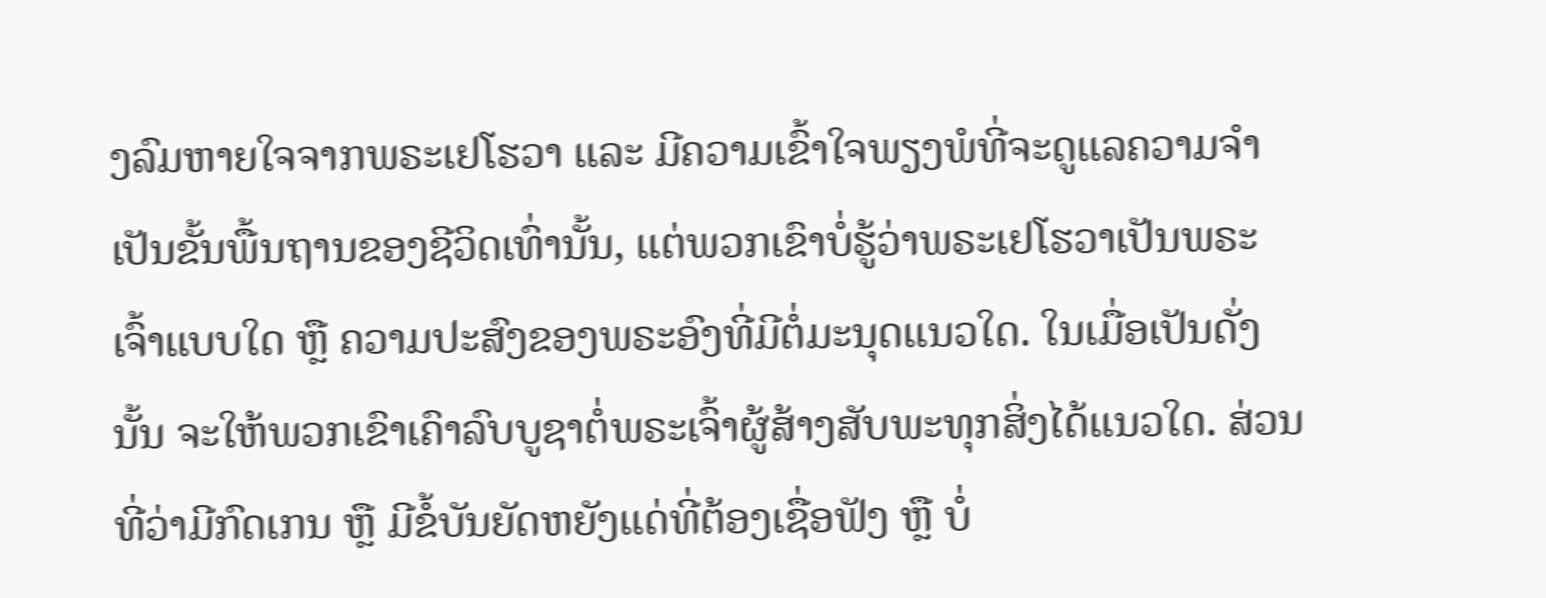ງລົມຫາຍໃຈຈາກພຣະເຢໂຮວາ ແລະ ມີຄວາມເຂົ້າໃຈພຽງພໍທີ່ຈະດູແລຄວາມຈໍາເປັນຂັ້ນພື້ນຖານຂອງຊີວິດເທົ່ານັ້ນ, ແຕ່ພວກເຂົາບໍ່ຮູ້ວ່າພຣະເຢໂຮວາເປັນພຣະເຈົ້າແບບໃດ ຫຼື ຄວາມປະສົງຂອງພຣະອົງທີ່ມີຕໍ່ມະນຸດແນວໃດ. ໃນເມື່ອເປັນດັ່ງນັ້ນ ຈະໃຫ້ພວກເຂົາເຄົາລົບບູຊາຕໍ່ພຣະເຈົ້າຜູ້ສ້າງສັບພະທຸກສິ່ງໄດ້ແນວໃດ. ສ່ວນທີ່ວ່າມີກົດເກນ ຫຼື ມີຂໍ້ບັນຍັດຫຍັງແດ່ທີ່ຕ້ອງເຊື່ອຟັງ ຫຼື ບໍ່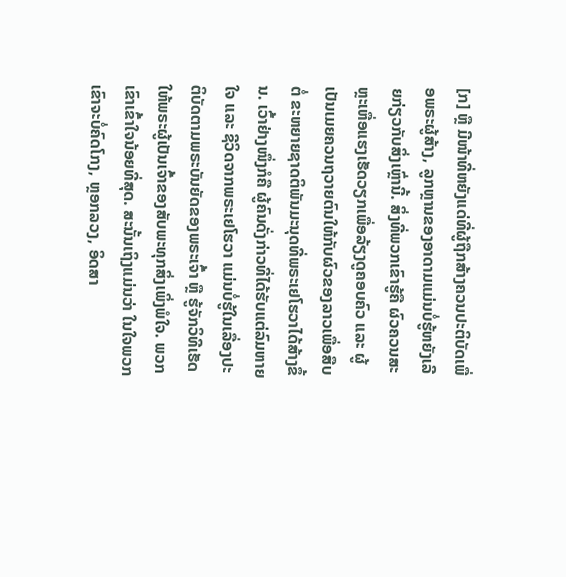[ກ] ຫຼື ມີໜ້າທີ່ຫຍັງແດ່ທີ່ຜູ້ຖືກສ້າງຄວນປະຕິບັດເພື່ອພຣະຜູ້ສ້າງ, ລູກຫຼານຂອງອາດາມແມ່ນບໍ່ຮູ້ຫຍັງເລີຍກ່ຽວກັບສິ່ງເຫຼົ່ານີ້. ສິ່ງທີ່ພວກເຂົາຮູ້ຄື ຜົວຄວນສະຫຼະເຫື່ອແຮງເຮັດວຽກເພື່ອລ້ຽງດູຄອບຄົວ ແລະ ຜູ້ເປັນເມຍຄວນຖວາຍຕົນໃຫ້ກັບຜົວຂອງລາວເພື່ອສືບຕໍ່ ຂະຫຍາຍຊາດຕິພັນມະນຸດທີ່ພຣະເຢໂຮວາໄດ້ສ້າງຂຶ້ນ. ເວົ້າຢ່າງໜຶ່ງກໍຄື ຜູ້ຄົນດັ່ງກ່າວທີ່ໄດ້ຮັບແຕ່ລົມຫາຍໃຈ ແລະ ຊີວິດຈາກພຣະເຢໂຮວາ ແມ່ນບໍ່ຮູ້ໃນເລື່ອງປະຕິບັດຕາມພຣະບັນຍັດຂອງພຣະເຈົ້າ ຫຼື ຮູ້ຈັກວິທີເຮັດໃຫ້ພຣະຜູ້ເປັນເຈົ້າຂອງສັບພະທຸກສິ່ງເພິ່ງພໍໃຈ. ພວກເຂົາເຂົ້າໃຈນ້ອຍທີ່ສຸດ. ສະນັ້ນເຖິງແມ່ນວ່າ ໃນໃຈພວກເຂົາຈະບໍ່ຄົດໂກງ, ຫຼອກລວງ, ອິດສາ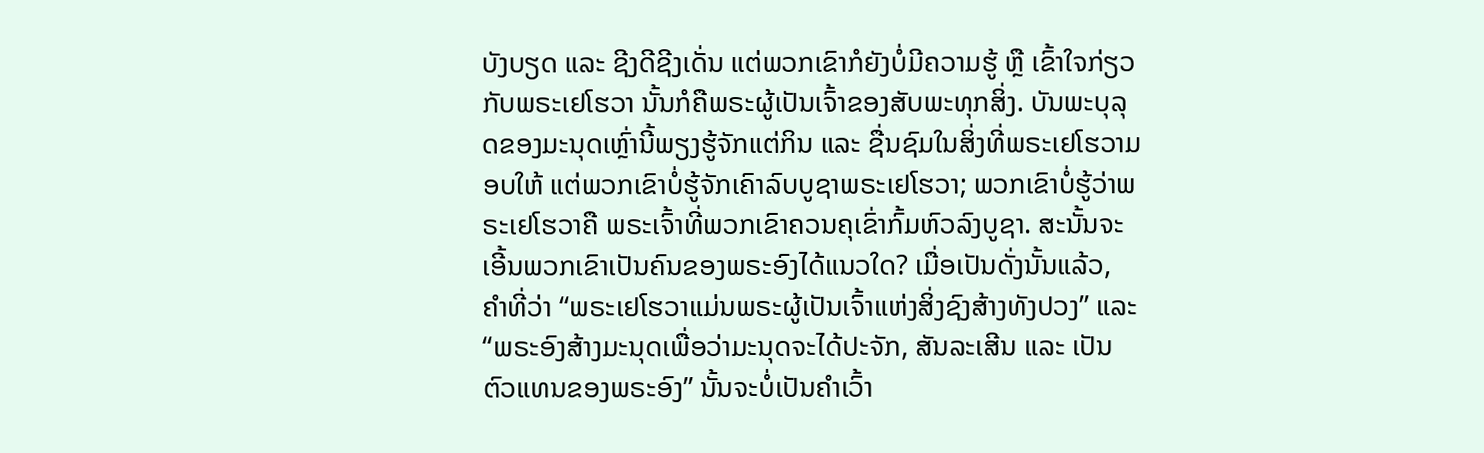ບັງບຽດ ແລະ ຊີງດີຊີງເດັ່ນ ແຕ່ພວກເຂົາກໍຍັງບໍ່ມີຄວາມຮູ້ ຫຼື ເຂົ້າໃຈກ່ຽວກັບພຣະເຢໂຮວາ ນັ້ນກໍຄືພຣະຜູ້ເປັນເຈົ້າຂອງສັບພະທຸກສິ່ງ. ບັນພະບຸລຸດຂອງມະນຸດເຫຼົ່ານີ້ພຽງຮູ້ຈັກແຕ່ກິນ ແລະ ຊື່ນຊົມໃນສິ່ງທີ່ພຣະເຢໂຮວາມອບໃຫ້ ແຕ່ພວກເຂົາບໍ່ຮູ້ຈັກເຄົາລົບບູຊາພຣະເຢໂຮວາ; ພວກເຂົາບໍ່ຮູ້ວ່າພຣະເຢໂຮວາຄື ພຣະເຈົ້າທີ່ພວກເຂົາຄວນຄຸເຂົ່າກົ້ມຫົວລົງບູຊາ. ສະນັ້ນຈະເອີ້ນພວກເຂົາເປັນຄົນຂອງພຣະອົງໄດ້ແນວໃດ? ເມື່ອເປັນດັ່ງນັ້ນແລ້ວ, ຄໍາທີ່ວ່າ “ພຣະເຢໂຮວາແມ່ນພຣະຜູ້ເປັນເຈົ້າແຫ່ງສິ່ງຊົງສ້າງທັງປວງ” ແລະ “ພຣະອົງສ້າງມະນຸດເພື່ອວ່າມະນຸດຈະໄດ້ປະຈັກ, ສັນລະເສີນ ແລະ ເປັນຕົວແທນຂອງພຣະອົງ” ນັ້ນຈະບໍ່ເປັນຄໍາເວົ້າ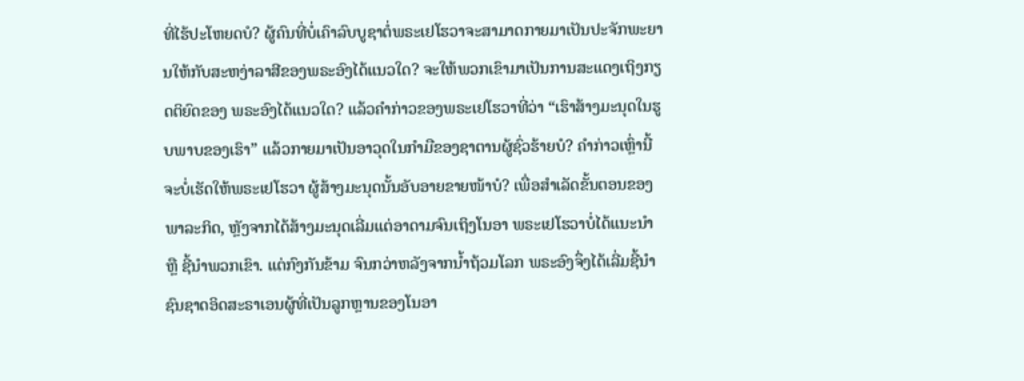ທີ່ໄຮ້ປະໂຫຍດບໍ? ຜູ້ຄົນທີ່ບໍ່ເຄົາລົບບູຊາຕໍ່ພຣະເຢໂຮວາຈະສາມາດກາຍມາເປັນປະຈັກພະຍານໃຫ້ກັບສະຫງ່າລາສີຂອງພຣະອົງໄດ້ແນວໃດ? ຈະໃຫ້ພວກເຂົາມາເປັນການສະແດງເຖິງກຽດຕິຍົດຂອງ ພຣະອົງໄດ້ແນວໃດ? ແລ້ວຄໍາກ່າວຂອງພຣະເຢໂຮວາທີ່ວ່າ “ເຮົາສ້າງມະນຸດໃນຮູບພາບຂອງເຮົາ” ແລ້ວກາຍມາເປັນອາວຸດໃນກໍາມືຂອງຊາຕານຜູ້ຊົ່ວຮ້າຍບໍ? ຄໍາກ່າວເຫຼົ່ານີ້ຈະບໍ່ເຮັດໃຫ້ພຣະເຢໂຮວາ ຜູ້ສ້າງມະນຸດນັ້ນອັບອາຍຂາຍໜ້າບໍ? ເພື່ອສໍາເລັດຂັ້ນຕອນຂອງພາລະກິດ, ຫຼັງຈາກໄດ້ສ້າງມະນຸດເລີ່ມແຕ່ອາດາມຈົນເຖິງໂນອາ ພຣະເຢໂຮວາບໍ່ໄດ້ແນະນໍາ ຫຼື ຊີ້ນໍາພວກເຂົາ. ແຕ່ກົງກັນຂ້າມ ຈົນກວ່າຫລັງຈາກນໍ້າຖ້ວມໂລກ ພຣະອົງຈຶ່ງໄດ້ເລີ່ມຊີ້ນໍາຊົນຊາດອິດສະຣາເອນຜູ້ທີ່ເປັນລູກຫຼານຂອງໂນອາ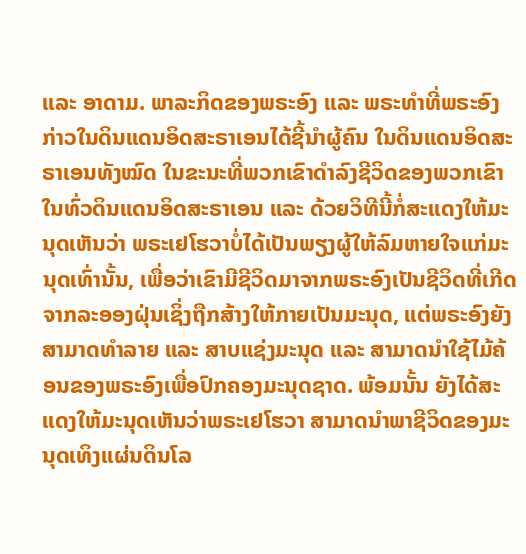ແລະ ອາດາມ. ພາລະກິດຂອງພຣະອົງ ແລະ ພຣະທໍາທີ່ພຣະອົງກ່າວໃນດິນແດນອິດສະຣາເອນໄດ້ຊີ້ນໍາຜູ້ຄົນ ໃນດິນແດນອິດສະຣາເອນທັງໝົດ ໃນຂະນະທີ່ພວກເຂົາດໍາລົງຊີວິດຂອງພວກເຂົາໃນທົ່ວດິນແດນອິດສະຣາເອນ ແລະ ດ້ວຍວິທີນີ້ກໍ່ສະແດງໃຫ້ມະນຸດເຫັນວ່າ ພຣະເຢໂຮວາບໍ່ໄດ້ເປັນພຽງຜູ້ໃຫ້ລົມຫາຍໃຈແກ່ມະນຸດເທົ່ານັ້ນ, ເພື່ອວ່າເຂົາມີຊີວິດມາຈາກພຣະອົງເປັນຊີວິດທີ່ເກີດຈາກລະອອງຝຸ່ນເຊິ່ງຖືກສ້າງໃຫ້ກາຍເປັນມະນຸດ, ແຕ່ພຣະອົງຍັງສາມາດທໍາລາຍ ແລະ ສາບແຊ່ງມະນຸດ ແລະ ສາມາດນໍາໃຊ້ໄມ້ຄ້ອນຂອງພຣະອົງເພື່ອປົກຄອງມະນຸດຊາດ. ພ້ອມນັ້ນ ຍັງໄດ້ສະແດງໃຫ້ມະນຸດເຫັນວ່າພຣະເຢໂຮວາ ສາມາດນໍາພາຊີວິດຂອງມະນຸດເທິງແຜ່ນດິນໂລ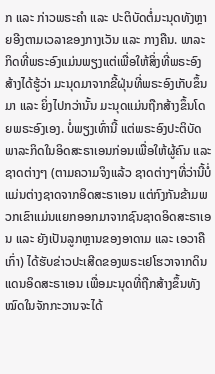ກ ແລະ ກ່າວພຣະຄໍາ ແລະ ປະຕິບັດຕໍ່ມະນຸດທັງຫຼາຍອີງຕາມເວລາຂອງກາງເວັນ ແລະ ກາງຄືນ. ພາລະກິດທີ່ພຣະອົງແມ່ນພຽງແຕ່ເພື່ອໃຫ້ສິ່ງທີ່ພຣະອົງສ້າງໄດ້ຮູ້ວ່າ ມະນຸດມາຈາກຂີ້ຝຸ່ນທີ່ພຣະອົງເກັບຂຶ້ນມາ ແລະ ຍິ່ງໄປກວ່ານັ້ນ ມະນຸດແມ່ນຖືກສ້າງຂຶ້ນໂດຍພຣະອົງເອງ. ບໍ່ພຽງເທົ່ານີ້ ແຕ່ພຣະອົງປະຕິບັດພາລະກິດໃນອິດສະຣາເອນກ່ອນເພື່ອໃຫ້ຜູ້ຄົນ ແລະ ຊາດຕ່າງໆ (ຕາມຄວາມຈິງແລ້ວ ຊາດຕ່າງໆທີ່ວ່ານີ້ບໍ່ແມ່ນຕ່າງຊາດຈາກອິດສະຣາເອນ ແຕ່ກົງກັນຂ້າມພວກເຂົາແມ່ນແຍກອອກມາຈາກຊົນຊາດອິດສະຣາເອນ ແລະ ຍັງເປັນລູກຫຼານຂອງອາດາມ ແລະ ເອວາຄືເກົ່າ) ໄດ້ຮັບຂ່າວປະເສີດຂອງພຣະເຢໂຮວາຈາກດິນແດນອິດສະຣາເອນ ເພື່ອມະນຸດທີ່ຖືກສ້າງຂຶ້ນທັງໝົດໃນຈັກກະວານຈະໄດ້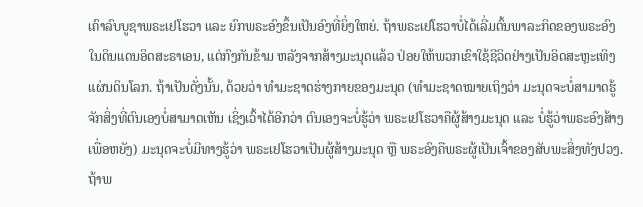ເຄົາລົບບູຊາພຣະເຢໂຮວາ ແລະ ຍົກພຣະອົງຂຶ້ນເປັນອົງທີ່ຍິ່ງໃຫຍ່. ຖ້າພຣະເຢໂຮວາບໍ່ໄດ້ເລີ່ມຕົ້ນພາລະກິດຂອງພຣະອົງໃນດິນແດນອິດສະຣາເອນ, ແຕ່ກົງກັນຂ້າມ ຫລັງຈາກສ້າງມະນຸດແລ້ວ ປ່ອຍໃຫ້ພວກເຂົາໃຊ້ຊີວິດຢ່າງເປັນອິດສະຫຼະເທິງແຜ່ນດິນໂລກ. ຖ້າເປັນດັ່ງນັ້ນ, ດ້ວຍວ່າ ທໍາມະຊາດຮ່າງກາຍຂອງມະນຸດ (ທໍາມະຊາດໝາຍເຖິງວ່າ ມະນຸດຈະບໍ່ສາມາດຮູ້ຈັກສິ່ງທີ່ຕົນເອງບໍ່ສາມາດເຫັນ ເຊິ່ງເວົ້າໄດ້ອີກວ່າ ຕົນເອງຈະບໍ່ຮູ້ວ່າ ພຣະເຢໂຮວາຄືຜູ້ສ້າງມະນຸດ ແລະ ບໍ່ຮູ້ວ່າພຣະອົງສ້າງເພື່ອຫຍັງ) ມະນຸດຈະບໍ່ມີທາງຮູ້ວ່າ ພຣະເຢໂຮວາເປັນຜູ້ສ້າງມະນຸດ ຫຼື ພຣະອົງຄືພຣະຜູ້ເປັນເຈົ້າຂອງສັບພະສິ່ງທັງປວງ. ຖ້າພ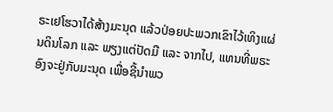ຣະເຢໂຮວາໄດ້ສ້າງມະນຸດ ແລ້ວປ່ອຍປະພວກເຂົາໄວ້ເທິງແຜ່ນດິນໂລກ ແລະ ພຽງແຕ່ປັດມື ແລະ ຈາກໄປ, ແທນທີ່ພຣະອົງຈະຢູ່ກັບມະນຸດ ເພື່ອຊີ້ນໍາພວ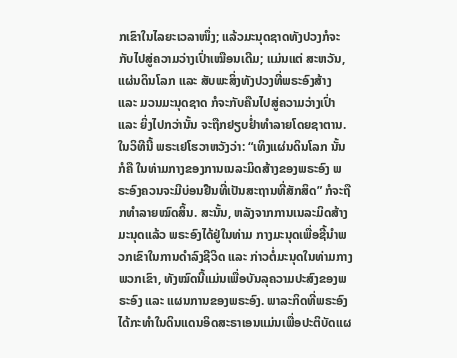ກເຂົາໃນໄລຍະເວລາໜຶ່ງ; ແລ້ວມະນຸດຊາດທັງປວງກໍຈະກັບໄປສູ່ຄວາມວ່າງເປົ່າເໝືອນເດີມ; ແມ່ນແຕ່ ສະຫວັນ, ແຜ່ນດິນໂລກ ແລະ ສັບພະສິ່ງທັງປວງທີ່ພຣະອົງສ້າງ ແລະ ມວນມະນຸດຊາດ ກໍຈະກັບຄືນໄປສູ່ຄວາມວ່າງເປົ່າ ແລະ ຍິ່ງໄປກວ່ານັ້ນ ຈະຖືກຢຽບຢ່ຳທໍາລາຍໂດຍຊາຕານ. ໃນວິທີນີ້ ພຣະເຢໂຮວາຫວັງວ່າ: “ເທິງແຜ່ນດິນໂລກ ນັ້ນກໍຄື ໃນທ່າມກາງຂອງການເນລະມິດສ້າງຂອງພຣະອົງ ພຣະອົງຄວນຈະມີບ່ອນຢືນທີ່ເປັນສະຖານທີ່ສັກສິດ” ກໍຈະຖືກທໍາລາຍໝົດສິ້ນ. ສະນັ້ນ, ຫລັງຈາກການເນລະມິດສ້າງມະນຸດແລ້ວ ພຣະອົງໄດ້ຢູ່ໃນທ່າມ ກາງມະນຸດເພື່ອຊີ້ນໍາພວກເຂົາໃນການດໍາລົງຊີວິດ ແລະ ກ່າວຕໍ່ມະນຸດໃນທ່າມກາງພວກເຂົາ, ທັງໝົດນີ້ແມ່ນເພື່ອບັນລຸຄວາມປະສົງຂອງພຣະອົງ ແລະ ແຜນການຂອງພຣະອົງ. ພາລະກິດທີ່ພຣະອົງໄດ້ກະທໍາໃນດິນແດນອິດສະຣາເອນແມ່ນເພື່ອປະຕິບັດແຜ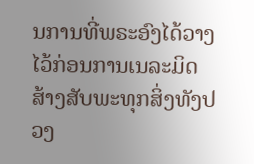ນການທີ່ພຣະອົງໄດ້ວາງໄວ້ກ່ອນການເນລະມິດສ້າງສັບພະທຸກສິ່ງທັງປວງ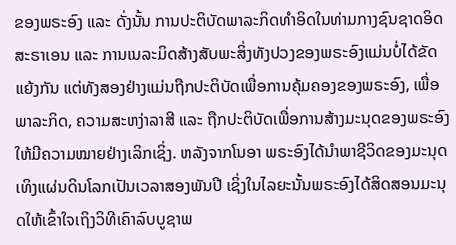ຂອງພຣະອົງ ແລະ ດັ່ງນັ້ນ ການປະຕິບັດພາລະກິດທໍາອິດໃນທ່າມກາງຊົນຊາດອິດສະຣາເອນ ແລະ ການເນລະມິດສ້າງສັບພະສິ່ງທັງປວງຂອງພຣະອົງແມ່ນບໍ່ໄດ້ຂັດແຍ້ງກັນ ແຕ່ທັງສອງຢ່າງແມ່ນຖືກປະຕິບັດເພື່ອການຄຸ້ມຄອງຂອງພຣະອົງ, ເພື່ອພາລະກິດ, ຄວາມສະຫງ່າລາສີ ແລະ ຖືກປະຕິບັດເພື່ອການສ້າງມະນຸດຂອງພຣະອົງໃຫ້ມີຄວາມໝາຍຢ່າງເລິກເຊິ່ງ. ຫລັງຈາກໂນອາ ພຣະອົງໄດ້ນໍາພາຊີວິດຂອງມະນຸດເທິງແຜ່ນດິນໂລກເປັນເວລາສອງພັນປີ ເຊິ່ງໃນໄລຍະນັ້ນພຣະອົງໄດ້ສິດສອນມະນຸດໃຫ້ເຂົ້າໃຈເຖິງວິທີເຄົາລົບບູຊາພ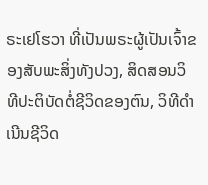ຣະເຢໂຮວາ ທີ່ເປັນພຣະຜູ້ເປັນເຈົ້າຂອງສັບພະສິ່ງທັງປວງ, ສິດສອນວິທີປະຕິບັດຕໍ່ຊີວິດຂອງຕົນ, ວິທີດໍາເນີນຊີວິດ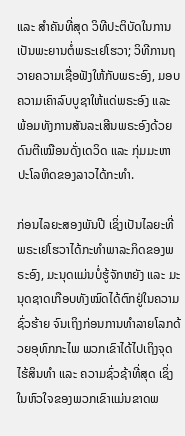ແລະ ສໍາຄັນທີ່ສຸດ ວິທີປະຕິບັດໃນການເປັນພະຍານຕໍ່ພຣະເຢໂຮວາ; ວິທີການຖວາຍຄວາມເຊື່ອຟັງໃຫ້ກັບພຣະອົງ, ມອບຄວາມເຄົາລົບບູຊາໃຫ້ແດ່ພຣະອົງ ແລະ ພ້ອມທັງການສັນລະເສີນພຣະອົງດ້ວຍດົນຕີເໝືອນດັ່ງເດວິດ ແລະ ກຸ່ມມະຫາປະໂລຫິດຂອງລາວໄດ້ກະທໍາ.

ກ່ອນໄລຍະສອງພັນປີ ເຊິ່ງເປັນໄລຍະທີ່ພຣະເຢໂຮວາໄດ້ກະທໍາພາລະກິດຂອງພຣະອົງ, ມະນຸດແມ່ນບໍ່ຮູ້ຈັກຫຍັງ ແລະ ມະນຸດຊາດເກືອບທັງໝົດໄດ້ຕົກຢູ່ໃນຄວາມຊົ່ວຮ້າຍ ຈົນເຖິງກ່ອນການທໍາລາຍໂລກດ້ວຍອຸທົກກະໄພ ພວກເຂົາໄດ້ໄປເຖິງຈຸດໄຮ້ສິນທໍາ ແລະ ຄວາມຊົ່ວຊ້າທີ່ສຸດ ເຊິ່ງໃນຫົວໃຈຂອງພວກເຂົາແມ່ນຂາດພ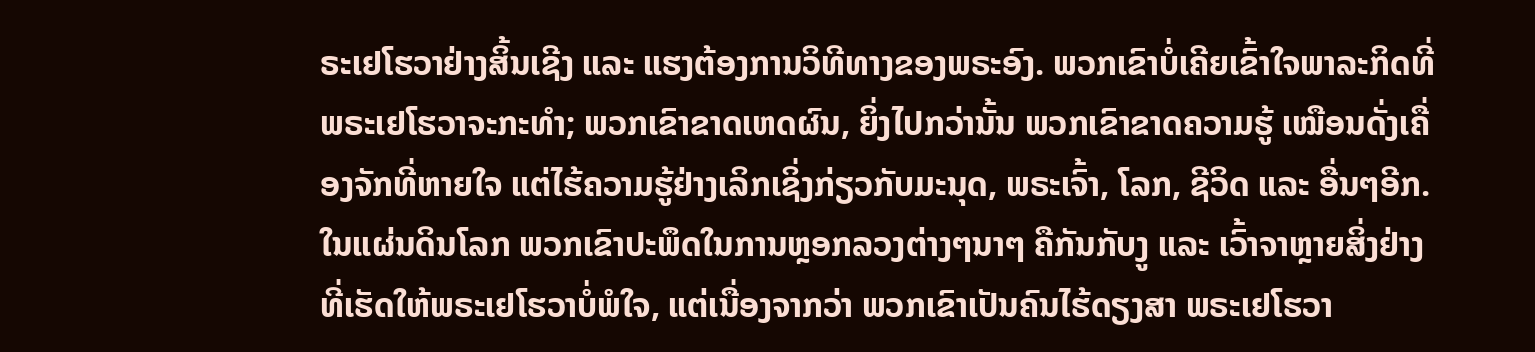ຣະເຢໂຮວາຢ່າງສິ້ນເຊີງ ແລະ ແຮງຕ້ອງການວິທີທາງຂອງພຣະອົງ. ພວກເຂົາບໍ່ເຄີຍເຂົ້າໃຈພາລະກິດທີ່ພຣະເຢໂຮວາຈະກະທໍາ; ພວກເຂົາຂາດເຫດຜົນ, ຍິ່ງໄປກວ່ານັ້ນ ພວກເຂົາຂາດຄວາມຮູ້ ເໝືອນດັ່ງເຄື່ອງຈັກທີ່ຫາຍໃຈ ແຕ່ໄຮ້ຄວາມຮູ້ຢ່າງເລິກເຊິ່ງກ່ຽວກັບມະນຸດ, ພຣະເຈົ້າ, ໂລກ, ຊີວິດ ແລະ ອື່ນໆອີກ. ໃນແຜ່ນດິນໂລກ ພວກເຂົາປະພຶດໃນການຫຼອກລວງຕ່າງໆນາໆ ຄືກັນກັບງູ ແລະ ເວົ້າຈາຫຼາຍສິ່ງຢ່າງທີ່ເຮັດໃຫ້ພຣະເຢໂຮວາບໍ່ພໍໃຈ, ແຕ່ເນື່ອງຈາກວ່າ ພວກເຂົາເປັນຄົນໄຮ້ດຽງສາ ພຣະເຢໂຮວາ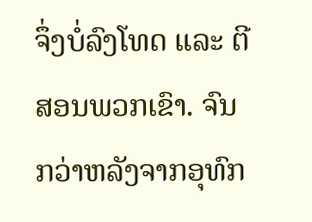ຈຶ່ງບໍ່ລົງໂທດ ແລະ ຕີສອນພວກເຂົາ. ຈົນກວ່າຫລັງຈາກອຸທົກ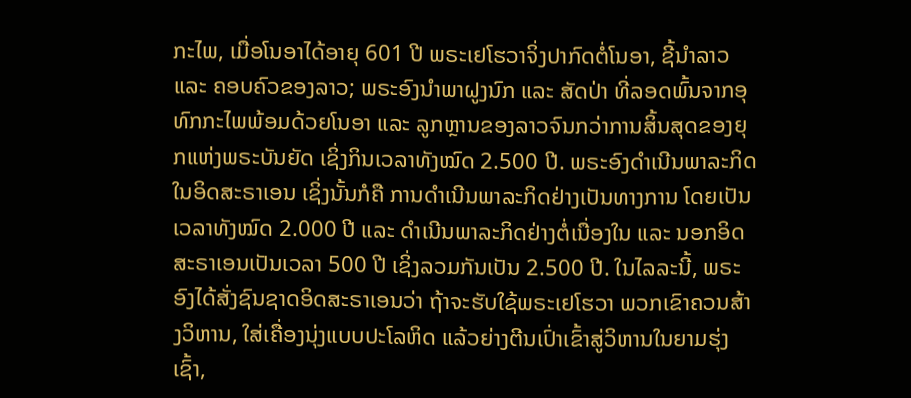ກະໄພ, ເມື່ອໂນອາໄດ້ອາຍຸ 601 ປີ ພຣະເຢໂຮວາຈິ່ງປາກົດຕໍ່ໂນອາ, ຊີ້ນໍາລາວ ແລະ ຄອບຄົວຂອງລາວ; ພຣະອົງນໍາພາຝູງນົກ ແລະ ສັດປ່າ ທີ່ລອດພົ້ນຈາກອຸທົກກະໄພພ້ອມດ້ວຍໂນອາ ແລະ ລູກຫຼານຂອງລາວຈົນກວ່າການສິ້ນສຸດຂອງຍຸກແຫ່ງພຣະບັນຍັດ ເຊິ່ງກິນເວລາທັງໝົດ 2.500 ປີ. ພຣະອົງດຳເນີນພາລະກິດໃນອິດສະຣາເອນ ເຊິ່ງນັ້ນກໍຄື ການດຳເນີນພາລະກິດຢ່າງເປັນທາງການ ໂດຍເປັນເວລາທັງໝົດ 2.000 ປີ ແລະ ດຳເນີນພາລະກິດຢ່າງຕໍ່ເນື່ອງໃນ ແລະ ນອກອິດສະຣາເອນເປັນເວລາ 500 ປີ ເຊິ່ງລວມກັນເປັນ 2.500 ປີ. ໃນໄລລະນີ້, ພຣະອົງໄດ້ສັ່ງຊົນຊາດອິດສະຣາເອນວ່າ ຖ້າຈະຮັບໃຊ້ພຣະເຢໂຮວາ ພວກເຂົາຄວນສ້າງວິຫານ, ໃສ່ເຄື່ອງນຸ່ງແບບປະໂລຫິດ ແລ້ວຍ່າງຕີນເປົ່າເຂົ້າສູ່ວິຫານໃນຍາມຮຸ່ງເຊົ້າ,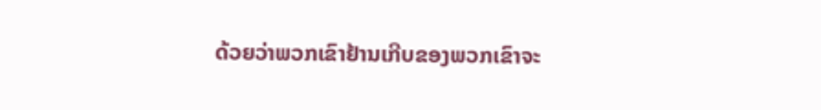ດ້ວຍວ່າພວກເຂົາຢ້ານເກີບຂອງພວກເຂົາຈະ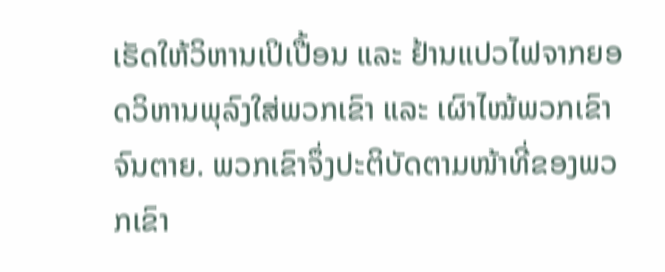ເຮັດໃຫ້ວິຫານເປິເປື້ອນ ແລະ ຢ້ານແປວໄຟຈາກຍອດວິຫານພຸລົງໃສ່ພວກເຂົາ ແລະ ເຜົາໄໝ້ພວກເຂົາຈົນຕາຍ. ພວກເຂົາຈຶ່ງປະຕິບັດຕາມໜ້າທີ່ຂອງພວກເຂົາ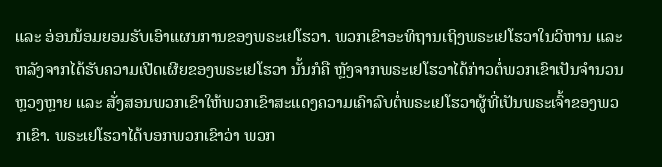ແລະ ອ່ອນນ້ອມຍອມຮັບເອົາແຜນການຂອງພຣະເຢໂຮວາ. ພວກເຂົາອະທິຖານເຖິງພຣະເຢໂຮວາໃນວິຫານ ແລະ ຫລັງຈາກໄດ້ຮັບຄວາມເປີດເຜີຍຂອງພຣະເຢໂຮວາ ນັ້ນກໍຄື ຫຼັງຈາກພຣະເຢໂຮວາໄດ້ກ່າວຕໍ່ພວກເຂົາເປັນຈໍານວນຫຼວງຫຼາຍ ແລະ ສັ່ງສອນພວກເຂົາໃຫ້ພວກເຂົາສະແດງຄວາມເຄົາລົບຕໍ່ພຣະເຢໂຮວາຜູ້ທີ່ເປັນພຣະເຈົ້າຂອງພວກເຂົາ. ພຣະເຢໂຮວາໄດ້ບອກພວກເຂົາວ່າ ພວກ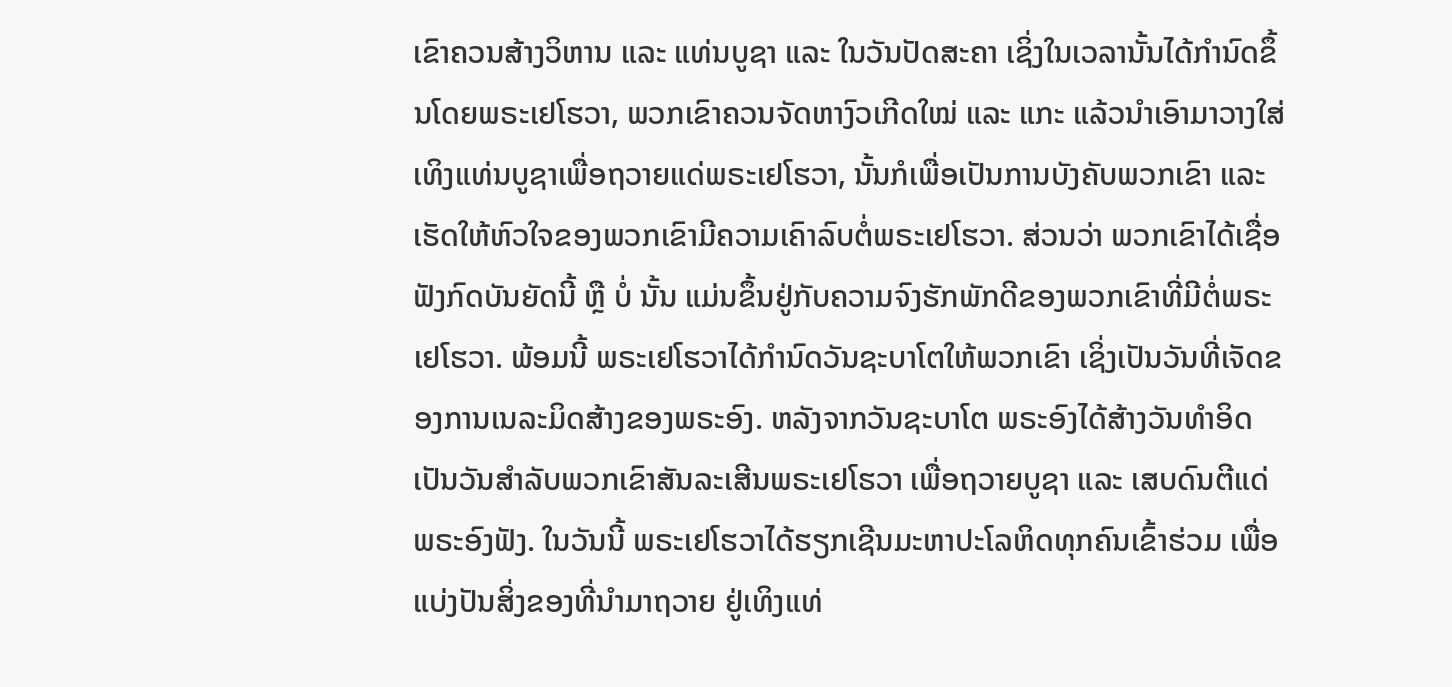ເຂົາຄວນສ້າງວິຫານ ແລະ ແທ່ນບູຊາ ແລະ ໃນວັນປັດສະຄາ ເຊິ່ງໃນເວລານັ້ນໄດ້ກຳນົດຂຶ້ນໂດຍພຣະເຢໂຮວາ, ພວກເຂົາຄວນຈັດຫາງົວເກີດໃໝ່ ແລະ ແກະ ແລ້ວນໍາເອົາມາວາງໃສ່ເທິງແທ່ນບູຊາເພື່ອຖວາຍແດ່ພຣະເຢໂຮວາ, ນັ້ນກໍເພື່ອເປັນການບັງຄັບພວກເຂົາ ແລະ ເຮັດໃຫ້ຫົວໃຈຂອງພວກເຂົາມີຄວາມເຄົາລົບຕໍ່ພຣະເຢໂຮວາ. ສ່ວນວ່າ ພວກເຂົາໄດ້ເຊື່ອຟັງກົດບັນຍັດນີ້ ຫຼື ບໍ່ ນັ້ນ ແມ່ນຂຶ້ນຢູ່ກັບຄວາມຈົງຮັກພັກດີຂອງພວກເຂົາທີ່ມີຕໍ່ພຣະເຢໂຮວາ. ພ້ອມນີ້ ພຣະເຢໂຮວາໄດ້ກຳນົດວັນຊະບາໂຕໃຫ້ພວກເຂົາ ເຊິ່ງເປັນວັນທີ່ເຈັດຂອງການເນລະມິດສ້າງຂອງພຣະອົງ. ຫລັງຈາກວັນຊະບາໂຕ ພຣະອົງໄດ້ສ້າງວັນທໍາອິດ ເປັນວັນສໍາລັບພວກເຂົາສັນລະເສີນພຣະເຢໂຮວາ ເພື່ອຖວາຍບູຊາ ແລະ ເສບດົນຕີແດ່ພຣະອົງຟັງ. ໃນວັນນີ້ ພຣະເຢໂຮວາໄດ້ຮຽກເຊີນມະຫາປະໂລຫິດທຸກຄົນເຂົ້າຮ່ວມ ເພື່ອແບ່ງປັນສິ່ງຂອງທີ່ນໍາມາຖວາຍ ຢູ່ເທິງແທ່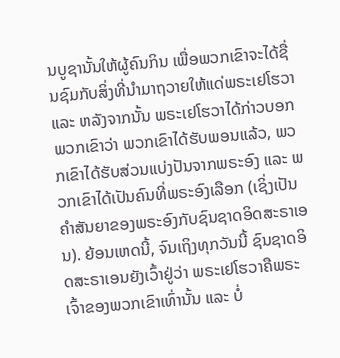ນບູຊານັ້ນໃຫ້ຜູ້ຄົນກິນ ເພື່ອພວກເຂົາຈະໄດ້ຊື່ນຊົມກັບສິ່ງທີ່ນໍາມາຖວາຍໃຫ້ແດ່ພຣະເຢໂຮວາ ແລະ ຫລັງຈາກນັ້ນ ພຣະເຢໂຮວາໄດ້ກ່າວບອກພວກເຂົາວ່າ ພວກເຂົາໄດ້ຮັບພອນແລ້ວ, ພວກເຂົາໄດ້ຮັບສ່ວນແບ່ງປັນຈາກພຣະອົງ ແລະ ພວກເຂົາໄດ້ເປັນຄົນທີ່ພຣະອົງເລືອກ (ເຊິ່ງເປັນຄໍາສັນຍາຂອງພຣະອົງກັບຊົນຊາດອິດສະຣາເອນ). ຍ້ອນເຫດນີ້, ຈົນເຖິງທຸກວັນນີ້ ຊົນຊາດອິດສະຣາເອນຍັງເວົ້າຢູ່ວ່າ ພຣະເຢໂຮວາຄືພຣະເຈົ້າຂອງພວກເຂົາເທົ່ານັ້ນ ແລະ ບໍ່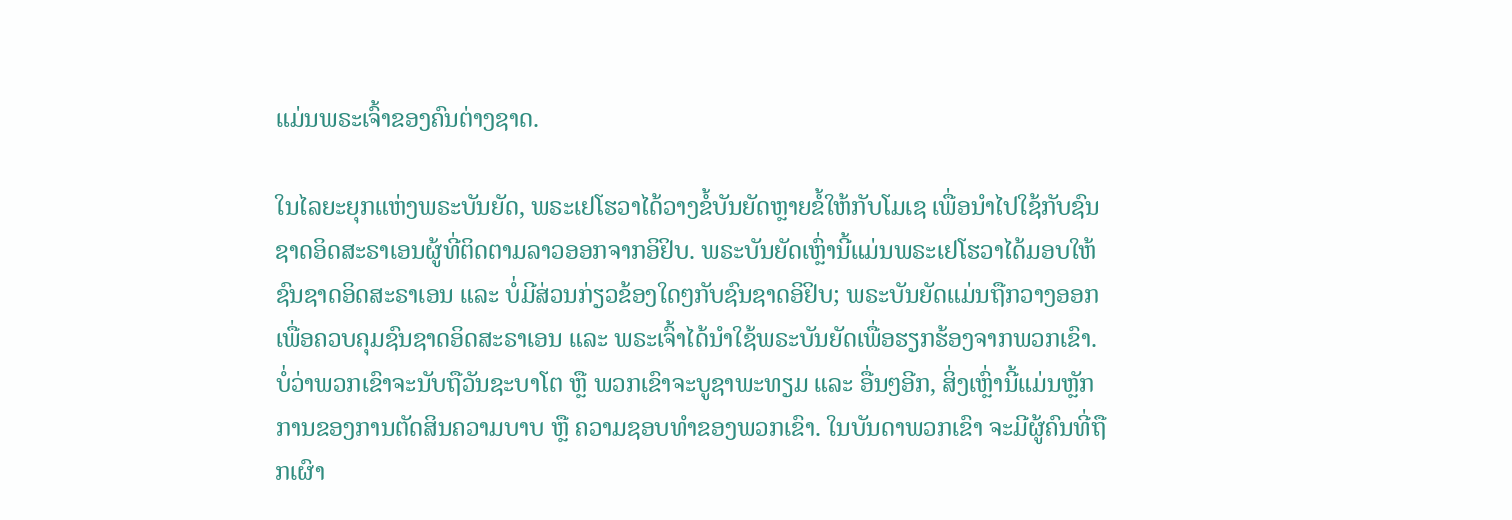ແມ່ນພຣະເຈົ້າຂອງຄົນຕ່າງຊາດ.

ໃນໄລຍະຍຸກແຫ່ງພຣະບັນຍັດ, ພຣະເຢໂຮວາໄດ້ວາງຂໍ້ບັນຍັດຫຼາຍຂໍ້ໃຫ້ກັບໂມເຊ ເພື່ອນໍາໄປໃຊ້ກັບຊົນຊາດອິດສະຣາເອນຜູ້ທີ່ຕິດຕາມລາວອອກຈາກອິຢິບ. ພຣະບັນຍັດເຫຼົ່ານີ້ແມ່ນພຣະເຢໂຮວາໄດ້ມອບໃຫ້ຊົນຊາດອິດສະຣາເອນ ແລະ ບໍ່ມີສ່ວນກ່ຽວຂ້ອງໃດໆກັບຊົນຊາດອິຢິບ; ພຣະບັນຍັດແມ່ນຖືກວາງອອກເພື່ອຄວບຄຸມຊົນຊາດອິດສະຣາເອນ ແລະ ພຣະເຈົ້າໄດ້ນໍາໃຊ້ພຣະບັນຍັດເພື່ອຮຽກຮ້ອງຈາກພວກເຂົາ. ບໍ່ວ່າພວກເຂົາຈະນັບຖືວັນຊະບາໂຕ ຫຼື ພວກເຂົາຈະບູຊາພະທຽມ ແລະ ອື່ນໆອີກ, ສິ່ງເຫຼົ່ານີ້ແມ່ນຫຼັກການຂອງການຕັດສິນຄວາມບາບ ຫຼື ຄວາມຊອບທໍາຂອງພວກເຂົາ. ໃນບັນດາພວກເຂົາ ຈະມີຜູ້ຄົນທີ່ຖືກເຜົາ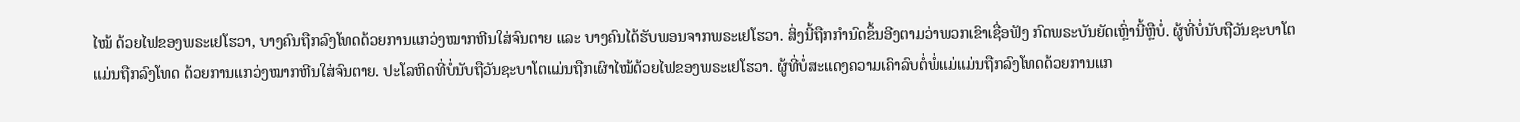ໄໝ້ ດ້ວຍໄຟຂອງພຣະເຢໂຮວາ, ບາງຄົນຖືກລົງໂທດດ້ວຍການແກວ່ງໝາກຫີນໃສ່ຈົນຕາຍ ແລະ ບາງຄົນໄດ້ຮັບພອນຈາກພຣະເຢໂຮວາ. ສິ່ງນີ້ຖືກກໍານົດຂຶ້ນອີງຕາມວ່າພວກເຂົາເຊື່ອຟັງ ກົດພຣະບັນຍັດເຫຼົ່ານີ້ຫຼືບໍ່. ຜູ້ທີ່ບໍ່ນັບຖືວັນຊະບາໂຕແມ່ນຖືກລົງໂທດ ດ້ວຍການແກວ່ງໝາກຫີນໃສ່ຈົນຕາຍ. ປະໂລຫິດທີ່ບໍ່ນັບຖືວັນຊະບາໂຕແມ່ນຖືກເຜົາໄໝ້ດ້ວຍໄຟຂອງພຣະເຢໂຮວາ. ຜູ້ທີ່ບໍ່ສະແດງຄວາມເຄົາລົບຕໍ່ພໍ່ແມ່ແມ່ນຖືກລົງໂທດດ້ວຍການແກ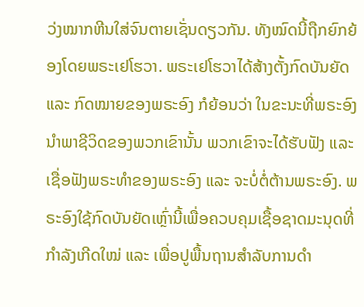ວ່ງໝາກຫີນໃສ່ຈົນຕາຍເຊັ່ນດຽວກັນ. ທັງໝົດນີ້ຖືກຍົກຍ້ອງໂດຍພຣະເຢໂຮວາ. ພຣະເຢໂຮວາໄດ້ສ້າງຕັ້ງກົດບັນຍັດ ແລະ ກົດໝາຍຂອງພຣະອົງ ກໍຍ້ອນວ່າ ໃນຂະນະທີ່ພຣະອົງນໍາພາຊີວິດຂອງພວກເຂົານັ້ນ ພວກເຂົາຈະໄດ້ຮັບຟັງ ແລະ ເຊື່ອຟັງພຣະທໍາຂອງພຣະອົງ ແລະ ຈະບໍ່ຕໍ່ຕ້ານພຣະອົງ. ພຣະອົງໃຊ້ກົດບັນຍັດເຫຼົ່ານີ້ເພື່ອຄວບຄຸມເຊື້ອຊາດມະນຸດທີ່ກໍາລັງເກີດໃໝ່ ແລະ ເພື່ອປູພື້ນຖານສໍາລັບການດໍາ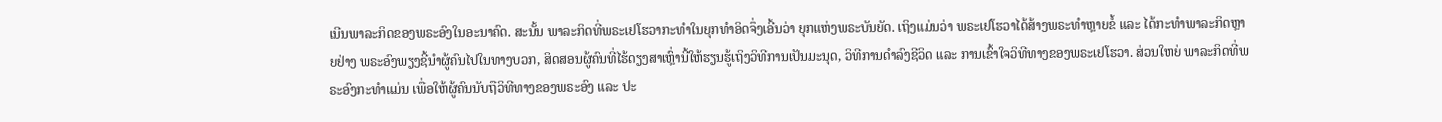ເນີນພາລະກິດຂອງພຣະອົງໃນອະນາຄົດ. ສະນັ້ນ ພາລະກິດທີ່ພຣະເຢໂຮວາກະທໍາໃນຍຸກທໍາອິດຈຶ່ງເອີ້ນວ່າ ຍຸກແຫ່ງພຣະບັນຍັດ. ເຖິງແມ່ນວ່າ ພຣະເຢໂຮວາໄດ້ສ້າງພຣະທໍາຫຼາຍຂໍ້ ແລະ ໄດ້ກະທໍາພາລະກິດຫຼາຍຢ່າງ ພຣະອົງພຽງຊີ້ນໍາຜູ້ຄົນໄປໃນທາງບວກ, ສິດສອນຜູ້ຄົນທີ່ໄຮ້ດຽງສາເຫຼົ່ານີ້ໃຫ້ຮຽນຮູ້ເຖິງວິທີການເປັນມະນຸດ, ວິທີການດໍາລົງຊີວິດ ແລະ ການເຂົ້າໃຈວິທີທາງຂອງພຣະເຢໂຮວາ. ສ່ວນໃຫຍ່ ພາລະກິດທີ່ພຣະອົງກະທໍາແມ່ນ ເພື່ອໃຫ້ຜູ້ຄົນນັບຖືວິທີທາງຂອງພຣະອົງ ແລະ ປະ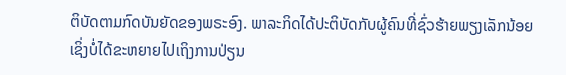ຕິບັດຕາມກົດບັນຍັດຂອງພຣະອົງ. ພາລະກິດໄດ້ປະຕິບັດກັບຜູ້ຄົນທີ່ຊົ່ວຮ້າຍພຽງເລັກນ້ອຍ ເຊິ່ງບໍ່ໄດ້ຂະຫຍາຍໄປເຖິງການປ່ຽນ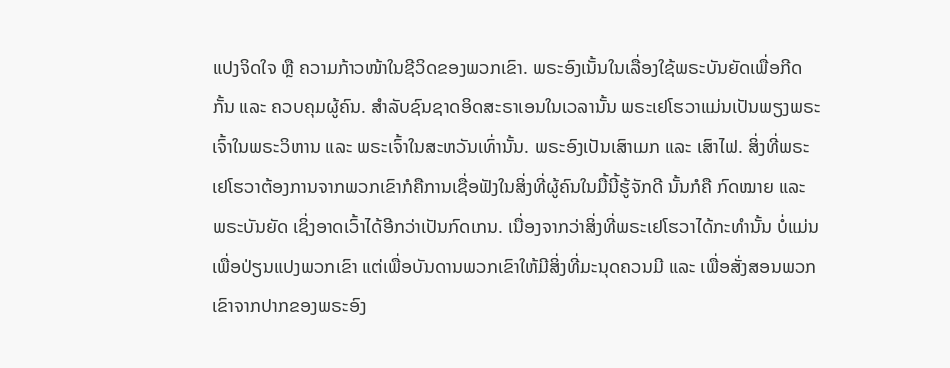ແປງຈິດໃຈ ຫຼື ຄວາມກ້າວໜ້າໃນຊີວິດຂອງພວກເຂົາ. ພຣະອົງເນັ້ນໃນເລື່ອງໃຊ້ພຣະບັນຍັດເພື່ອກີດກັ້ນ ແລະ ຄວບຄຸມຜູ້ຄົນ. ສໍາລັບຊົນຊາດອິດສະຣາເອນໃນເວລານັ້ນ ພຣະເຢໂຮວາແມ່ນເປັນພຽງພຣະເຈົ້າໃນພຣະວິຫານ ແລະ ພຣະເຈົ້າໃນສະຫວັນເທົ່ານັ້ນ. ພຣະອົງເປັນເສົາເມກ ແລະ ເສົາໄຟ. ສິ່ງທີ່ພຣະເຢໂຮວາຕ້ອງການຈາກພວກເຂົາກໍຄືການເຊື່ອຟັງໃນສິ່ງທີ່ຜູ້ຄົນໃນມື້ນີ້ຮູ້ຈັກດີ ນັ້ນກໍຄື ກົດໝາຍ ແລະ ພຣະບັນຍັດ ເຊິ່ງອາດເວົ້າໄດ້ອີກວ່າເປັນກົດເກນ. ເນື່ອງຈາກວ່າສິ່ງທີ່ພຣະເຢໂຮວາໄດ້ກະທໍານັ້ນ ບໍ່ແມ່ນເພື່ອປ່ຽນແປງພວກເຂົາ ແຕ່ເພື່ອບັນດານພວກເຂົາໃຫ້ມີສິ່ງທີ່ມະນຸດຄວນມີ ແລະ ເພື່ອສັ່ງສອນພວກເຂົາຈາກປາກຂອງພຣະອົງ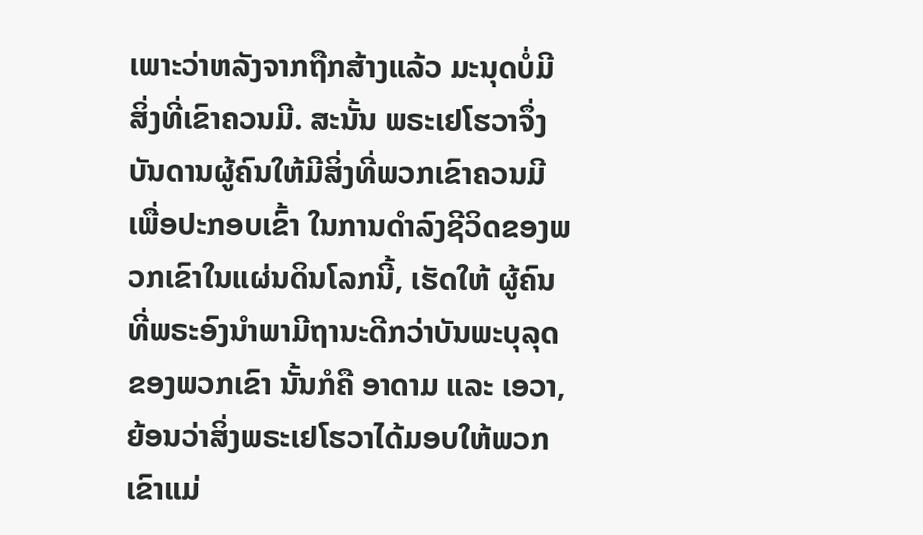ເພາະວ່າຫລັງຈາກຖືກສ້າງແລ້ວ ມະນຸດບໍ່ມີສິ່ງທີ່ເຂົາຄວນມີ. ສະນັ້ນ ພຣະເຢໂຮວາຈຶ່ງບັນດານຜູ້ຄົນໃຫ້ມີສິ່ງທີ່ພວກເຂົາຄວນມີເພື່ອປະກອບເຂົ້າ ໃນການດໍາລົງຊີວິດຂອງພວກເຂົາໃນແຜ່ນດິນໂລກນີ້, ເຮັດໃຫ້ ຜູ້ຄົນທີ່ພຣະອົງນໍາພາມີຖານະດີກວ່າບັນພະບຸລຸດຂອງພວກເຂົາ ນັ້ນກໍຄື ອາດາມ ແລະ ເອວາ, ຍ້ອນວ່າສິ່ງພຣະເຢໂຮວາໄດ້ມອບໃຫ້ພວກເຂົາແມ່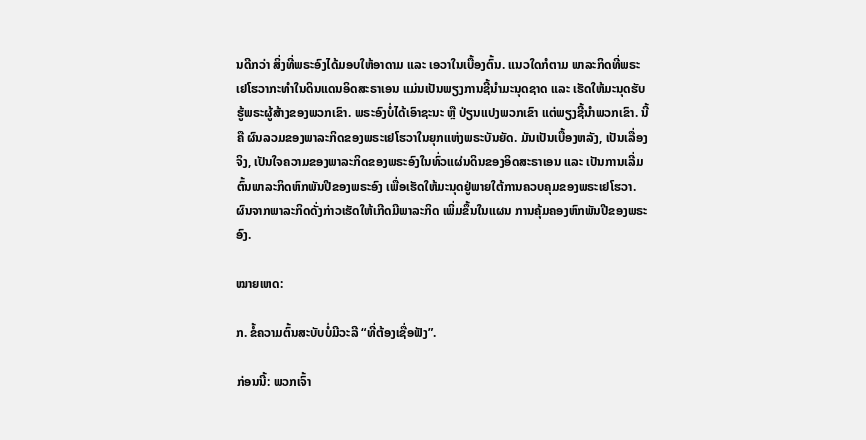ນດີກວ່າ ສິ່ງທີ່ພຣະອົງໄດ້ມອບໃຫ້ອາດາມ ແລະ ເອວາໃນເບື້ອງຕົ້ນ. ແນວໃດກໍຕາມ ພາລະກິດທີ່ພຣະເຢໂຮວາກະທໍາໃນດິນແດນອິດສະຣາເອນ ແມ່ນເປັນພຽງການຊີ້ນໍາມະນຸດຊາດ ແລະ ເຮັດໃຫ້ມະນຸດຮັບຮູ້ພຣະຜູ້ສ້າງຂອງພວກເຂົາ. ພຣະອົງບໍ່ໄດ້ເອົາຊະນະ ຫຼື ປ່ຽນແປງພວກເຂົາ ແຕ່ພຽງຊີ້ນໍາພວກເຂົາ. ນີ້ຄື ຜົນລວມຂອງພາລະກິດຂອງພຣະເຢໂຮວາໃນຍຸກແຫ່ງພຣະບັນຍັດ. ມັນເປັນເບື້ອງຫລັງ, ເປັນເລື່ອງຈິງ, ເປັນໃຈຄວາມຂອງພາລະກິດຂອງພຣະອົງໃນທົ່ວແຜ່ນດິນຂອງອິດສະຣາເອນ ແລະ ເປັນການເລີ່ມຕົ້ນພາລະກິດຫົກພັນປີຂອງພຣະອົງ ເພື່ອເຮັດໃຫ້ມະນຸດຢູ່ພາຍໃຕ້ການຄວບຄຸມຂອງພຣະເຢໂຮວາ. ຜົນຈາກພາລະກິດດັ່ງກ່າວເຮັດໃຫ້ເກີດມີພາລະກິດ ເພິ່ມຂຶ້ນໃນແຜນ ການຄຸ້ມຄອງຫົກພັນປີຂອງພຣະອົງ.

ໝາຍເຫດ:

ກ. ຂໍ້ຄວາມຕົ້ນສະບັບບໍ່ມີວະລີ “ທີ່ຕ້ອງເຊື່ອຟັງ”.

ກ່ອນນີ້: ພວກເຈົ້າ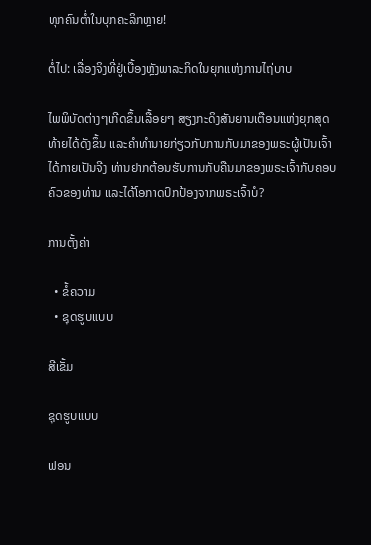ທຸກຄົນຕໍ່າໃນບຸກຄະລິກຫຼາຍ!

ຕໍ່ໄປ: ເລື່ອງຈິງທີ່ຢູ່ເບື້ອງຫຼັງພາລະກິດໃນຍຸກແຫ່ງການໄຖ່ບາບ

ໄພພິບັດຕ່າງໆເກີດຂຶ້ນເລື້ອຍໆ ສຽງກະດິງສັນຍານເຕືອນແຫ່ງຍຸກສຸດທ້າຍໄດ້ດັງຂຶ້ນ ແລະຄໍາທໍານາຍກ່ຽວກັບການກັບມາຂອງພຣະຜູ້ເປັນເຈົ້າໄດ້ກາຍເປັນຈີງ ທ່ານຢາກຕ້ອນຮັບການກັບຄືນມາຂອງພຣະເຈົ້າກັບຄອບຄົວຂອງທ່ານ ແລະໄດ້ໂອກາດປົກປ້ອງຈາກພຣະເຈົ້າບໍ?

ການຕັ້ງຄ່າ

  • ຂໍ້ຄວາມ
  • ຊຸດຮູບແບບ

ສີເຂັ້ມ

ຊຸດຮູບແບບ

ຟອນ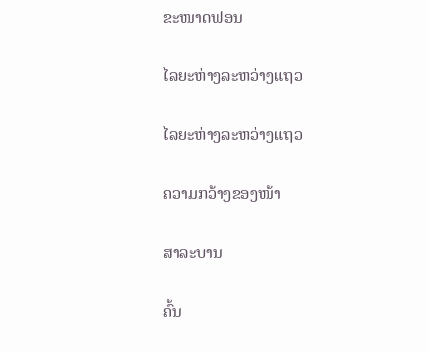ຂະໜາດຟອນ

ໄລຍະຫ່າງລະຫວ່າງແຖວ

ໄລຍະຫ່າງລະຫວ່າງແຖວ

ຄວາມກວ້າງຂອງໜ້າ

ສາລະບານ

ຄົ້ນ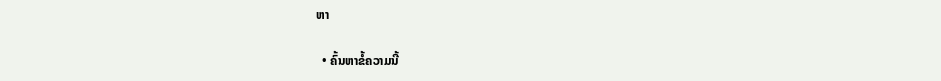ຫາ

  • ຄົ້ນຫາຂໍ້ຄວາມນີ້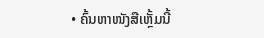• ຄົ້ນຫາໜັງສືເຫຼັ້ມນີ້